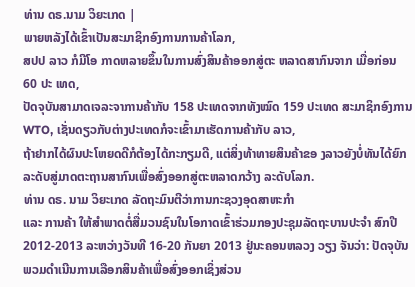ທ່ານ ດຣ.ນາມ ວິຍະເກດ |
ພາຍຫລັງໄດ້ເຂົ້າເປັນສະມາຊິກອົງການການຄ້າໂລກ,
ສປປ ລາວ ກໍມີໂອ ກາດຫລາຍຂຶ້ນໃນການສົ່ງສິນຄ້າອອກສູ່ຕະ ຫລາດສາກົນຈາກ ເມື່ອກ່ອນ 60 ປະ ເທດ,
ປັດຈຸບັນສາມາດເຈລະຈາການຄ້າກັບ 158 ປະເທດຈາກທັງໝົດ 159 ປະເທດ ສະມາຊິກອົງການ WTO, ເຊັ່ນດຽວກັບຕ່າງປະເທດກໍຈະເຂົ້າມາເຮັດການຄ້າກັບ ລາວ,
ຖ້າຢາກໄດ້ຜົນປະໂຫຍດດີກໍຕ້ອງໄດ້ກະກຽມດີ, ແຕ່ສິ່ງທ້າທາຍສິນຄ້າຂອ ງລາວຍັງບໍ່ທັນໄດ້ຍົກລະດັບສູ່ມາດຕະຖານສາກົນເພື່ອສົ່ງອອກສູ່ຕະຫລາດກວ້າງ ລະດັບໂລກ.
ທ່ານ ດຣ. ນາມ ວິຍະເກດ ລັດຖະມົນຕີວ່າການກະຊວງອຸດສາຫະກຳ
ແລະ ການຄ້າ ໃຫ້ສຳພາດຕໍ່ສື່ມວນຊົນໃນໂອກາດເຂົ້າຮ່ວມກອງປະຊຸມລັດຖະບານປະຈຳ ສົກປີ
2012-2013 ລະຫວ່າງວັນທີ 16-20 ກັນຍາ 2013 ຢູ່ນະຄອນຫລວງ ວຽງ ຈັນວ່າ: ປັດຈຸບັນພວມດຳເນີນການເລືອກສິນຄ້າເພື່ອສົ່ງອອກເຊິ່ງສ່ວນ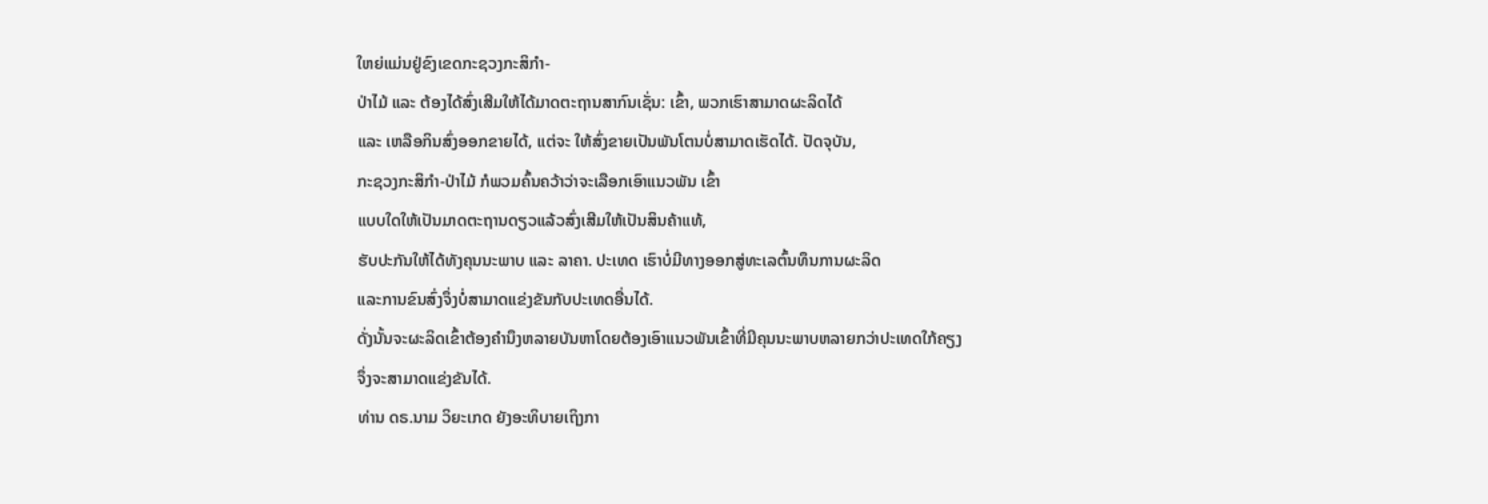ໃຫຍ່ແມ່ນຢູ່ຂົງເຂດກະຊວງກະສິກຳ-
ປ່າໄມ້ ແລະ ຕ້ອງໄດ້ສົ່ງເສີມໃຫ້ໄດ້ມາດຕະຖານສາກົນເຊັ່ນ: ເຂົ້າ, ພວກເຮົາສາມາດຜະລິດໄດ້
ແລະ ເຫລືອກິນສົ່ງອອກຂາຍໄດ້, ແຕ່ຈະ ໃຫ້ສົ່ງຂາຍເປັນພັນໂຕນບໍ່ສາມາດເຮັດໄດ້. ປັດຈຸບັນ,
ກະຊວງກະສິກຳ-ປ່າໄມ້ ກໍພວມຄົ້ນຄວ້າວ່າຈະເລືອກເອົາແນວພັນ ເຂົ້າ
ແບບໃດໃຫ້ເປັນມາດຕະຖານດຽວແລ້ວສົ່ງເສີມໃຫ້ເປັນສິນຄ້າແທ້,
ຮັບປະກັນໃຫ້ໄດ້ທັງຄຸນນະພາບ ແລະ ລາຄາ. ປະເທດ ເຮົາບໍ່ມີທາງອອກສູ່ທະເລຕົ້ນທຶນການຜະລິດ
ແລະການຂົນສົ່ງຈຶ່ງບໍ່ສາມາດແຂ່ງຂັນກັບປະເທດອື່ນໄດ້.
ດັ່ງນັ້ນຈະຜະລິດເຂົ້າຕ້ອງຄຳນຶງຫລາຍບັນຫາໂດຍຕ້ອງເອົາແນວພັນເຂົ້າທີ່ມີຄຸນນະພາບຫລາຍກວ່າປະເທດໃກ້ຄຽງ
ຈຶ່ງຈະສາມາດແຂ່ງຂັນໄດ້.
ທ່ານ ດຣ.ນາມ ວິຍະເກດ ຍັງອະທິບາຍເຖິງກາ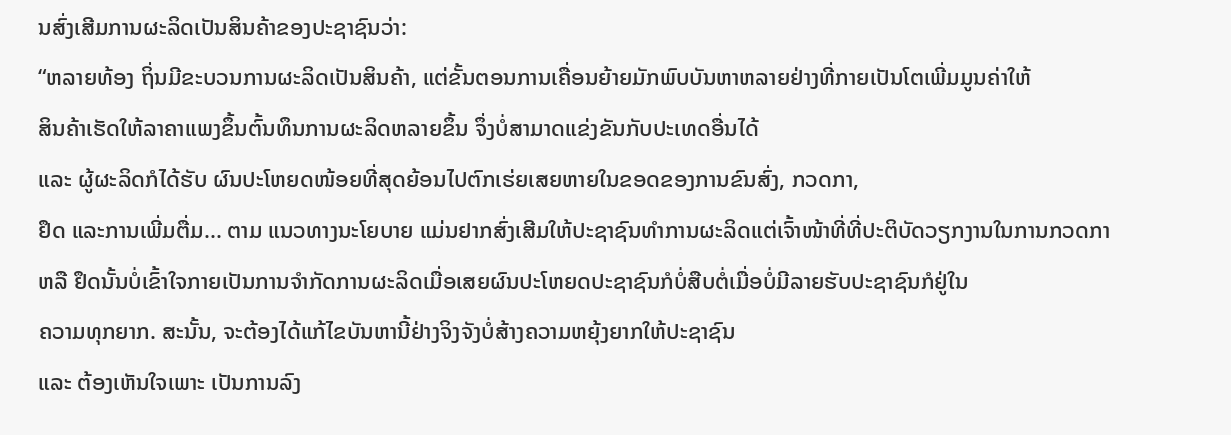ນສົ່ງເສີມການຜະລິດເປັນສິນຄ້າຂອງປະຊາຊົນວ່າ:
“ຫລາຍທ້ອງ ຖິ່ນມີຂະບວນການຜະລິດເປັນສິນຄ້າ, ແຕ່ຂັ້ນຕອນການເຄື່ອນຍ້າຍມັກພົບບັນຫາຫລາຍຢ່າງທີ່ກາຍເປັນໂຕເພີ່ມມູນຄ່າໃຫ້
ສິນຄ້າເຮັດໃຫ້ລາຄາແພງຂຶ້ນຕົ້ນທຶນການຜະລິດຫລາຍຂຶ້ນ ຈຶ່ງບໍ່ສາມາດແຂ່ງຂັນກັບປະເທດອື່ນໄດ້
ແລະ ຜູ້ຜະລິດກໍໄດ້ຮັບ ຜົນປະໂຫຍດໜ້ອຍທີ່ສຸດຍ້ອນໄປຕົກເຮ່ຍເສຍຫາຍໃນຂອດຂອງການຂົນສົ່ງ, ກວດກາ,
ຢຶດ ແລະການເພີ່ມຕື່ມ... ຕາມ ແນວທາງນະໂຍບາຍ ແມ່ນຢາກສົ່ງເສີມໃຫ້ປະຊາຊົນທຳການຜະລິດແຕ່ເຈົ້າໜ້າທີ່ທີ່ປະຕິບັດວຽກງານໃນການກວດກາ
ຫລື ຢຶດນັ້ນບໍ່ເຂົ້າໃຈກາຍເປັນການຈຳກັດການຜະລິດເມື່ອເສຍຜົນປະໂຫຍດປະຊາຊົນກໍບໍ່ສືບຕໍ່ເມື່ອບໍ່ມີລາຍຮັບປະຊາຊົນກໍຢູ່ໃນ
ຄວາມທຸກຍາກ. ສະນັ້ນ, ຈະຕ້ອງໄດ້ແກ້ໄຂບັນຫານີ້ຢ່າງຈິງຈັງບໍ່ສ້າງຄວາມຫຍຸ້ງຍາກໃຫ້ປະຊາຊົນ
ແລະ ຕ້ອງເຫັນໃຈເພາະ ເປັນການລົງ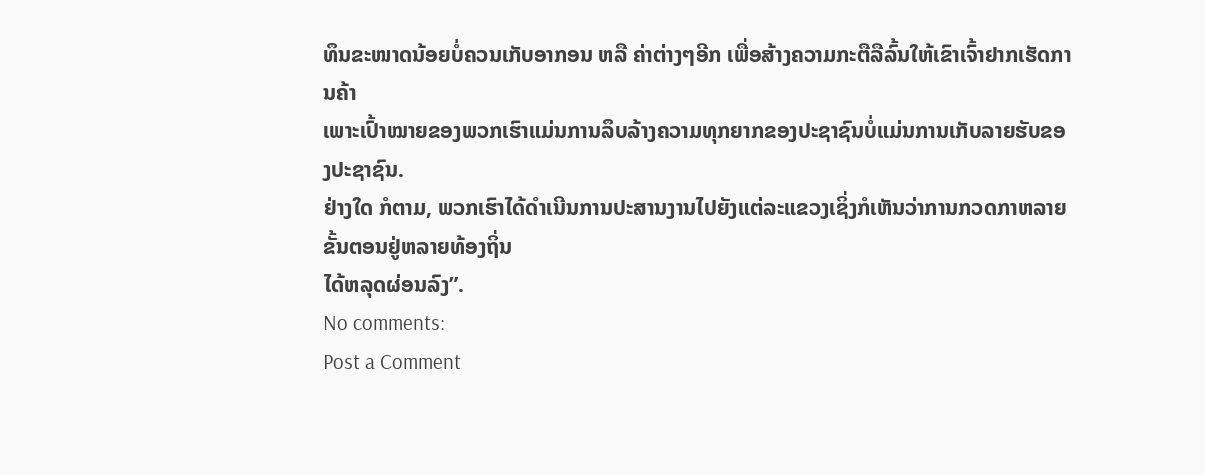ທຶນຂະໜາດນ້ອຍບໍ່ຄວນເກັບອາກອນ ຫລື ຄ່າຕ່າງໆອີກ ເພື່ອສ້າງຄວາມກະຕືລືລົ້ນໃຫ້ເຂົາເຈົ້າຢາກເຮັດການຄ້າ
ເພາະເປົ້າໝາຍຂອງພວກເຮົາແມ່ນການລຶບລ້າງຄວາມທຸກຍາກຂອງປະຊາຊົນບໍ່ແມ່ນການເກັບລາຍຮັບຂອງປະຊາຊົນ.
ຢ່າງໃດ ກໍຕາມ, ພວກເຮົາໄດ້ດຳເນີນການປະສານງານໄປຍັງແຕ່ລະແຂວງເຊິ່ງກໍເຫັນວ່າການກວດກາຫລາຍຂັ້ນຕອນຢູ່ຫລາຍທ້ອງຖິ່ນ
ໄດ້ຫລຸດຜ່ອນລົງ”.
No comments:
Post a Comment